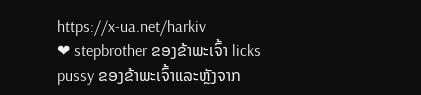https://x-ua.net/harkiv
❤ stepbrother ຂອງຂ້າພະເຈົ້າ licks pussy ຂອງຂ້າພະເຈົ້າແລະຫຼັງຈາກ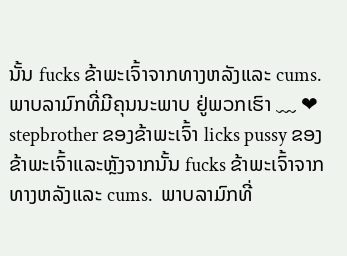ນັ້ນ fucks ຂ້າພະເຈົ້າຈາກທາງຫລັງແລະ cums.  ພາບລາມົກທີ່ມີຄຸນນະພາບ ຢູ່ພວກເຮົາ ﹏ ❤ stepbrother ຂອງຂ້າພະເຈົ້າ licks pussy ຂອງຂ້າພະເຈົ້າແລະຫຼັງຈາກນັ້ນ fucks ຂ້າພະເຈົ້າຈາກທາງຫລັງແລະ cums.  ພາບລາມົກທີ່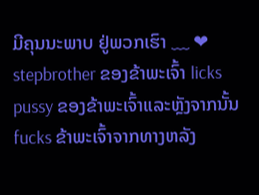ມີຄຸນນະພາບ ຢູ່ພວກເຮົາ ﹏ ❤ stepbrother ຂອງຂ້າພະເຈົ້າ licks pussy ຂອງຂ້າພະເຈົ້າແລະຫຼັງຈາກນັ້ນ fucks ຂ້າພະເຈົ້າຈາກທາງຫລັງ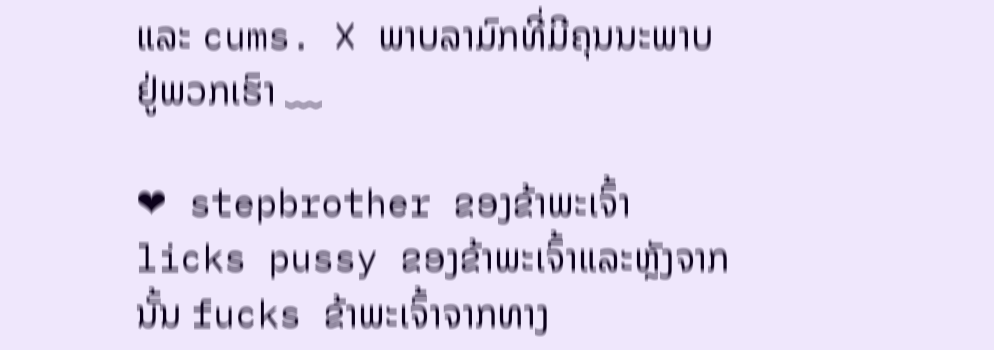ແລະ cums. ❌ ພາບລາມົກທີ່ມີຄຸນນະພາບ ຢູ່ພວກເຮົາ ﹏

❤ stepbrother ຂອງຂ້າພະເຈົ້າ licks pussy ຂອງຂ້າພະເຈົ້າແລະຫຼັງຈາກນັ້ນ fucks ຂ້າພະເຈົ້າຈາກທາງ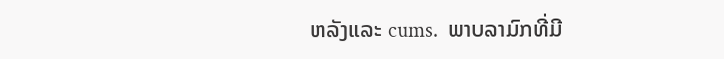ຫລັງແລະ cums.  ພາບລາມົກທີ່ມີ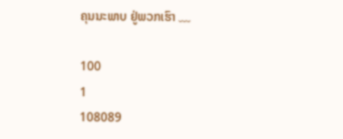ຄຸນນະພາບ ຢູ່ພວກເຮົາ ﹏

100
1
108089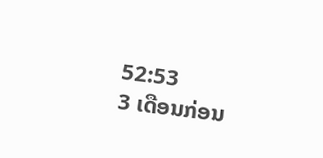52:53
3 ເດືອນກ່ອນ